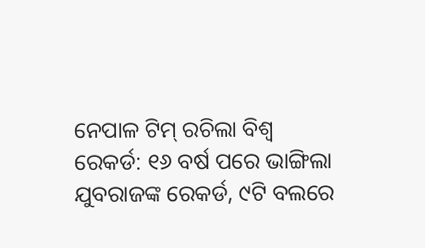ନେପାଳ ଟିମ୍‌ ରଚିଲା ବିଶ୍ୱ ରେକର୍ଡ: ୧୬ ବର୍ଷ ପରେ ଭାଙ୍ଗିଲା ଯୁବରାଜଙ୍କ ରେକର୍ଡ, ୯ଟି ବଲରେ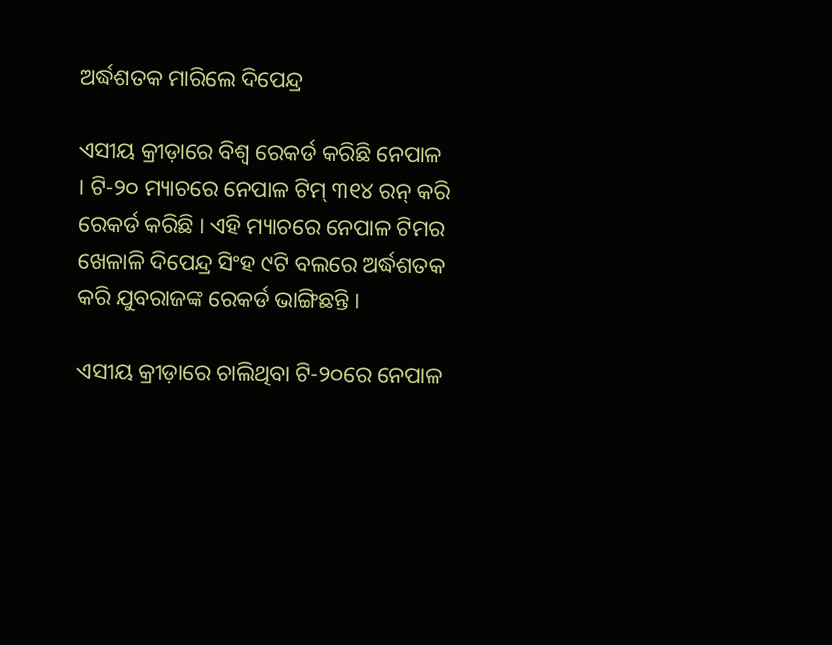ଅର୍ଦ୍ଧଶତକ ମାରିଲେ ଦିପେନ୍ଦ୍ର

ଏସୀୟ କ୍ରୀଡ଼ାରେ ବିଶ୍ୱ ରେକର୍ଡ କରିଛି ନେପାଳ । ଟି-୨୦ ମ୍ୟାଚରେ ନେପାଳ ଟିମ୍‌ ୩୧୪ ରନ୍‌ କରି ରେକର୍ଡ କରିଛି । ଏହି ମ୍ୟାଚରେ ନେପାଳ ଟିମର ଖେଳାଳି ଦିପେନ୍ଦ୍ର ସିଂହ ୯ଟି ବଲରେ ଅର୍ଦ୍ଧଶତକ କରି ଯୁବରାଜଙ୍କ ରେକର୍ଡ ଭାଙ୍ଗିଛନ୍ତି ।

ଏସୀୟ କ୍ରୀଡ଼ାରେ ଚାଲିଥିବା ଟି-୨୦ରେ ନେପାଳ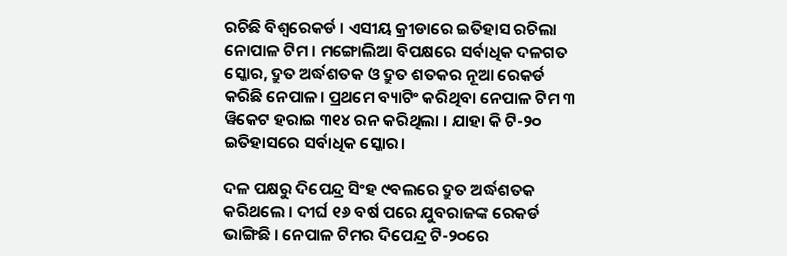ରଚିଛି ବିଶ୍ବରେକର୍ଡ । ଏସୀୟ କ୍ରୀଡାରେ ଇତିହାସ ରଚିଲା ନୋପାଳ ଟିମ । ମଙ୍ଗୋଲିଆ ବିପକ୍ଷରେ ସର୍ବାଧିକ ଦଳଗତ ସ୍କୋର, ଦ୍ରୁତ ଅର୍ଦ୍ଧଶତକ ଓ ଦ୍ରୁତ ଶତକର ନୂଆ ରେକର୍ଡ କରିଛି ନେପାଳ। ପ୍ରଥମେ ବ୍ୟାଟିଂ କରିଥିବା ନେପାଳ ଟିମ ୩ ୱିକେଟ ହରାଇ ୩୧୪ ରନ କରିଥିଲା । ଯାହା କି ଟି-୨୦ ଇତିହାସରେ ସର୍ବାଧିକ ସ୍କୋର।

ଦଳ ପକ୍ଷରୁ ଦିପେନ୍ଦ୍ର ସିଂହ ୯ବଲରେ ଦ୍ରୁତ ଅର୍ଦ୍ଧଶତକ କରିଥଲେ । ଦୀର୍ଘ ୧୬ ବର୍ଷ ପରେ ଯୁବରାଜଙ୍କ ରେକର୍ଡ ଭାଙ୍ଗିଛି । ନେପାଳ ଟିମର ଦିପେନ୍ଦ୍ର ଟି-୨୦ରେ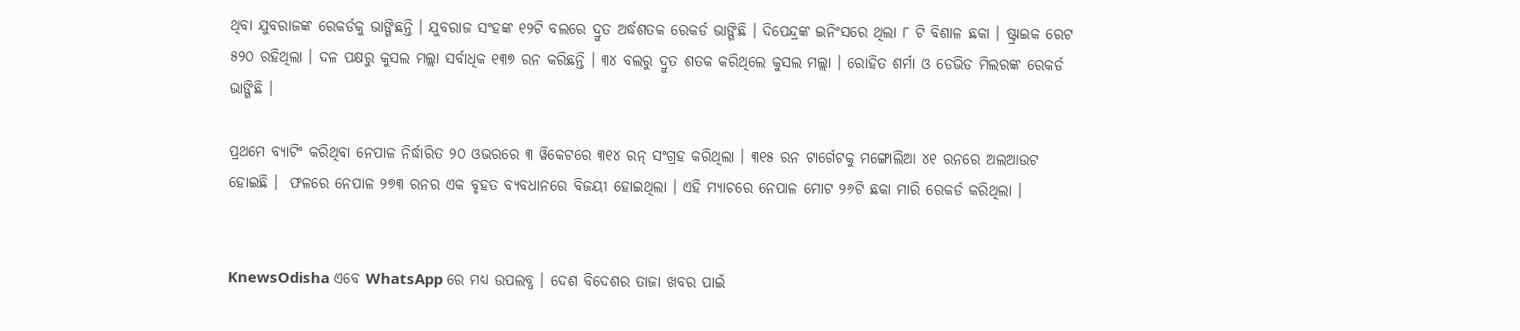ଥିବା ଯୁବରାଜଙ୍କ ରେକର୍ଡକୁ ଭାଙ୍ଗିଛନ୍ତି । ଯୁବରାଜ ସଂହଙ୍କ ୧୨ଟି ବଲରେ ଦ୍ରୁତ ଅର୍ଦ୍ଧଶତକ ରେକର୍ଡ ଭାଙ୍ଗିଛି । ଦିପେନ୍ଦ୍ରଙ୍କ ଇନିଂସରେ ଥିଲା ୮ ଟି ବିଶାଳ ଛକା । ଷ୍ଟ୍ରାଇକ ରେଟ ୫୨୦ ରହିଥିଲା । ଦଳ ପକ୍ଷରୁ କୁସଲ ମଲ୍ଲା ସର୍ବାଧିକ ୧୩୭ ରନ କରିଛନ୍ତି । ୩୪ ବଲରୁ ଦ୍ରୁତ ଶତକ କରିଥିଲେ କୁସଲ ମଲ୍ଲା । ରୋହିତ ଶର୍ମା ଓ ଡେଭିଡ ମିଲରଙ୍କ ରେକର୍ଡ ଭାଙ୍ଗିଛି ।

ପ୍ରଥମେ ବ୍ୟାଟିଂ କରିଥିବା ନେପାଳ ନିର୍ଦ୍ଧାରିତ ୨୦ ଓଭରରେ ୩ ୱିକେଟରେ ୩୧୪ ରନ୍ ସଂଗ୍ରହ କରିଥିଲା । ୩୧୫ ରନ ଟାର୍ଗେଟକୁ ମଙ୍ଗୋଲିଆ ୪୧ ରନରେ ଅଲଆଉଟ ହୋଇଛି ।  ଫଳରେ ନେପାଳ ୨୭୩ ରନର ଏକ ବୃହତ ବ୍ୟବଧାନରେ ବିଜୟୀ ହୋଇଥିଲା । ଏହି ମ୍ୟାଚରେ ନେପାଳ ମୋଟ ୨୬ଟି ଛକା ମାରି ରେକର୍ଡ କରିଥିଲା ।


KnewsOdisha ଏବେ WhatsApp ରେ ମଧ୍ୟ ଉପଲବ୍ଧ । ଦେଶ ବିଦେଶର ତାଜା ଖବର ପାଇଁ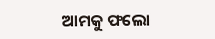ଆମକୁ ଫଲୋ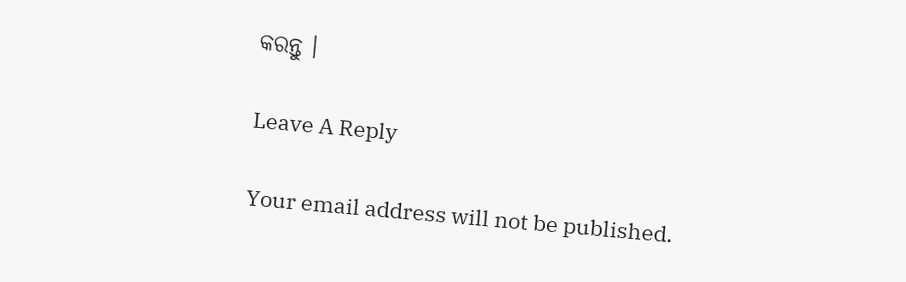କରନ୍ତୁ ।

Leave A Reply

Your email address will not be published.